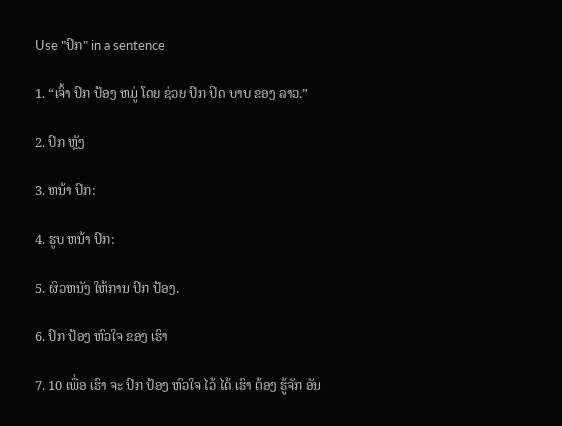Use "ປົກ" in a sentence

1. “ເຈົ້າ ປົກ ປ້ອງ ຫມູ່ ໂດຍ ຊ່ວຍ ປົກ ປິດ ບາບ ຂອງ ລາວ.”

2. ປົກ ຫຼັງ

3. ຫນ້າ ປົກ:

4. ຮູບ ຫນ້າ ປົກ:

5. ຜິວຫນັງ ໃຫ້ການ ປົກ ປ້ອງ.

6. ປົກ ປ້ອງ ຫົວໃຈ ຂອງ ເຮົາ

7. 10 ເພື່ອ ເຮົາ ຈະ ປົກ ປ້ອງ ຫົວໃຈ ໄວ້ ໄດ້ ເຮົາ ຕ້ອງ ຮູ້ຈັກ ອັນ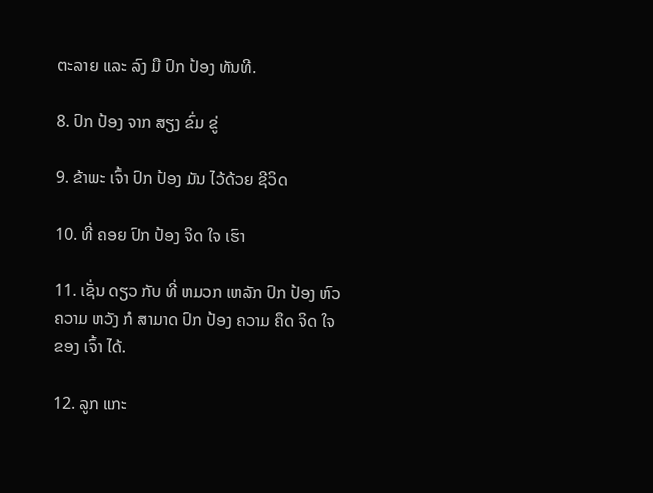ຕະລາຍ ແລະ ລົງ ມື ປົກ ປ້ອງ ທັນທີ.

8. ປົກ ປ້ອງ ຈາກ ສຽງ ຂົ່ມ ຂູ່

9. ຂ້າພະ ເຈົ້າ ປົກ ປ້ອງ ມັນ ໄວ້ດ້ວຍ ຊີວິດ

10. ທີ່ ຄອຍ ປົກ ປ້ອງ ຈິດ ໃຈ ເຮົາ

11. ເຊັ່ນ ດຽວ ກັບ ທີ່ ຫມວກ ເຫລັກ ປົກ ປ້ອງ ຫົວ ຄວາມ ຫວັງ ກໍ ສາມາດ ປົກ ປ້ອງ ຄວາມ ຄຶດ ຈິດ ໃຈ ຂອງ ເຈົ້າ ໄດ້.

12. ລູກ ແກະ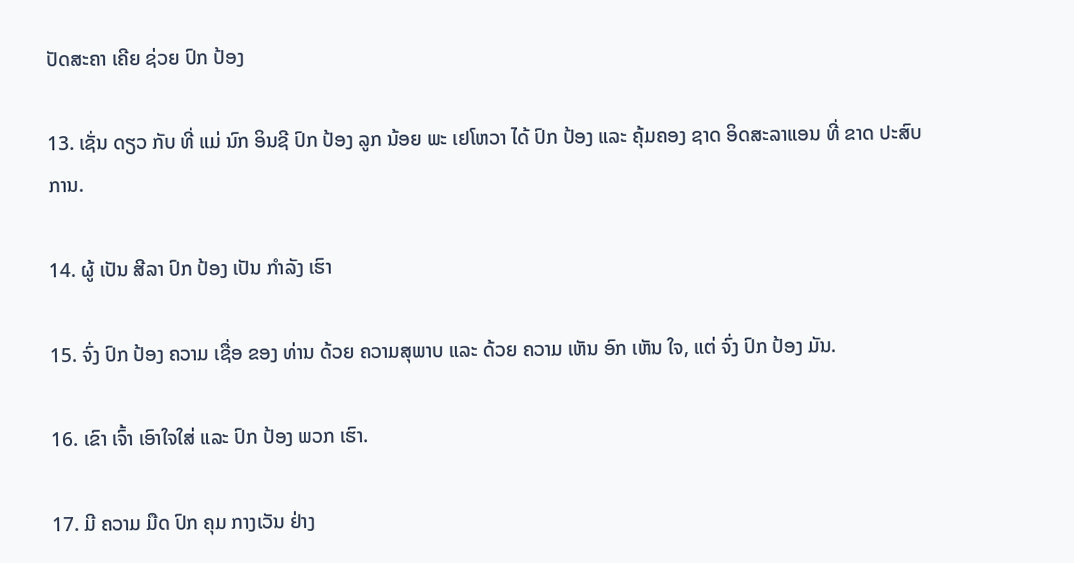ປັດສະຄາ ເຄີຍ ຊ່ວຍ ປົກ ປ້ອງ

13. ເຊັ່ນ ດຽວ ກັບ ທີ່ ແມ່ ນົກ ອິນຊີ ປົກ ປ້ອງ ລູກ ນ້ອຍ ພະ ເຢໂຫວາ ໄດ້ ປົກ ປ້ອງ ແລະ ຄຸ້ມຄອງ ຊາດ ອິດສະລາແອນ ທີ່ ຂາດ ປະສົບການ.

14. ຜູ້ ເປັນ ສີລາ ປົກ ປ້ອງ ເປັນ ກໍາລັງ ເຮົາ

15. ຈົ່ງ ປົກ ປ້ອງ ຄວາມ ເຊື່ອ ຂອງ ທ່ານ ດ້ວຍ ຄວາມສຸພາບ ແລະ ດ້ວຍ ຄວາມ ເຫັນ ອົກ ເຫັນ ໃຈ, ແຕ່ ຈົ່ງ ປົກ ປ້ອງ ມັນ.

16. ເຂົາ ເຈົ້າ ເອົາໃຈໃສ່ ແລະ ປົກ ປ້ອງ ພວກ ເຮົາ.

17. ມີ ຄວາມ ມືດ ປົກ ຄຸມ ກາງເວັນ ຢ່າງ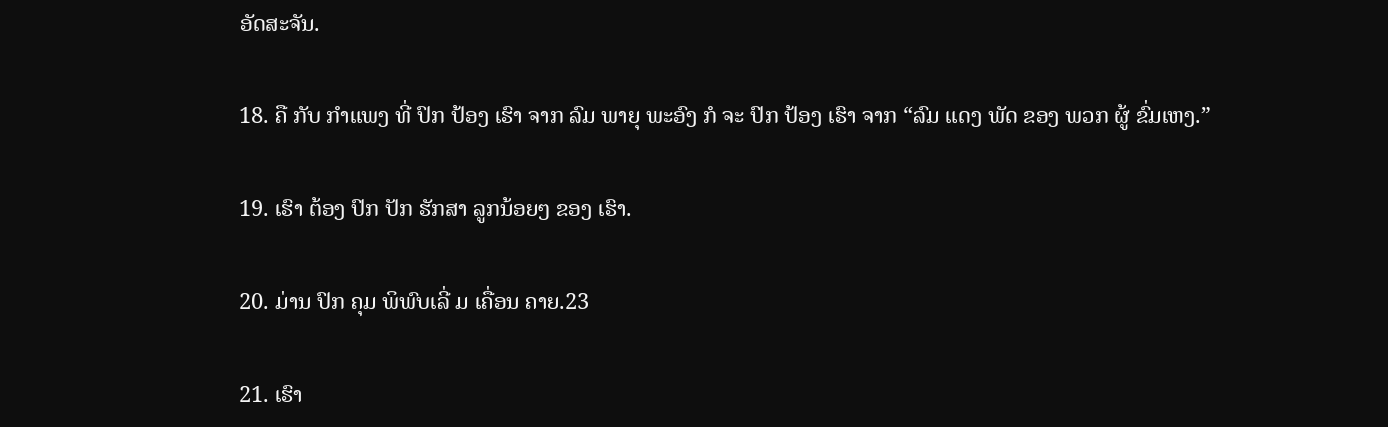ອັດສະຈັນ.

18. ຄື ກັບ ກໍາແພງ ທີ່ ປົກ ປ້ອງ ເຮົາ ຈາກ ລົມ ພາຍຸ ພະອົງ ກໍ ຈະ ປົກ ປ້ອງ ເຮົາ ຈາກ “ລົມ ແດງ ພັດ ຂອງ ພວກ ຜູ້ ຂົ່ມເຫງ.”

19. ເຮົາ ຕ້ອງ ປົກ ປັກ ຮັກສາ ລູກນ້ອຍໆ ຂອງ ເຮົາ.

20. ມ່ານ ປົກ ຄຸມ ພິພົບເລີ່ ມ ເຄື່ອນ ຄາຍ.23

21. ເຮົາ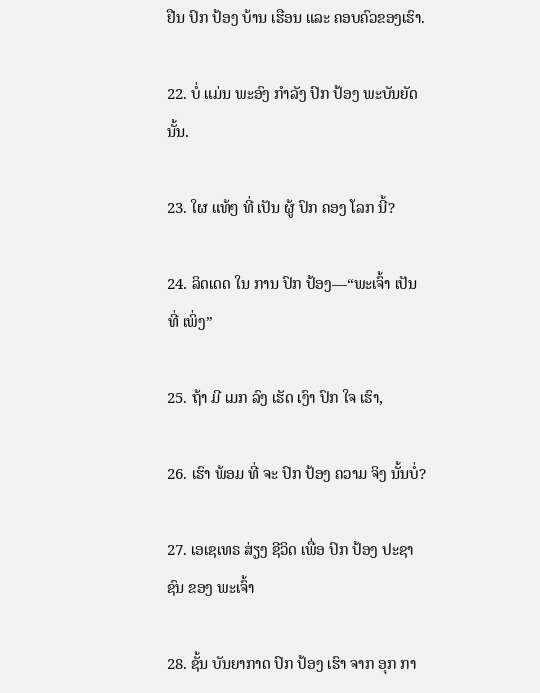ຢືນ ປົກ ປ້ອງ ບ້ານ ເຮືອນ ແລະ ຄອບຄົວຂອງເຮົາ.

22. ບໍ່ ແມ່ນ ພະອົງ ກໍາລັງ ປົກ ປ້ອງ ພະບັນຍັດ ນັ້ນ.

23. ໃຜ ແທ້ໆ ທີ່ ເປັນ ຜູ້ ປົກ ຄອງ ໂລກ ນີ້?

24. ລິດເດດ ໃນ ການ ປົກ ປ້ອງ—“ພະເຈົ້າ ເປັນ ທີ່ ເພິ່ງ”

25. ຖ້າ ມີ ເມກ ລົງ ເຮັດ ເງົາ ປົກ ໃຈ ເຮົາ,

26. ເຮົາ ພ້ອມ ທີ່ ຈະ ປົກ ປ້ອງ ຄວາມ ຈິງ ນັ້ນບໍ່?

27. ເອເຊເທຣ ສ່ຽງ ຊີວິດ ເພື່ອ ປົກ ປ້ອງ ປະຊາຊົນ ຂອງ ພະເຈົ້າ

28. ຊັ້ນ ບັນຍາກາດ ປົກ ປ້ອງ ເຮົາ ຈາກ ອຸກ ກາ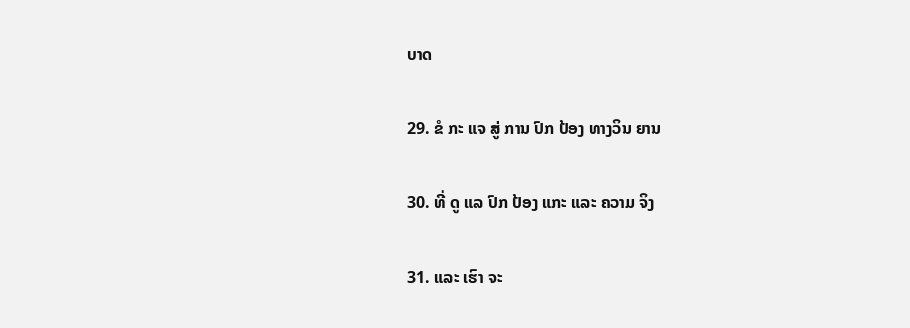ບາດ

29. ຂໍ ກະ ແຈ ສູ່ ການ ປົກ ປ້ອງ ທາງວິນ ຍານ

30. ທີ່ ດູ ແລ ປົກ ປ້ອງ ແກະ ແລະ ຄວາມ ຈິງ

31. ແລະ ເຮົາ ຈະ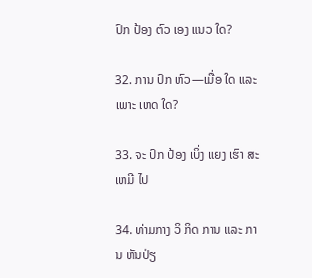ປົກ ປ້ອງ ຕົວ ເອງ ແນວ ໃດ?

32. ການ ປົກ ຫົວ—ເມື່ອ ໃດ ແລະ ເພາະ ເຫດ ໃດ?

33. ຈະ ປົກ ປ້ອງ ເບິ່ງ ແຍງ ເຮົາ ສະເຫມີ ໄປ

34. ທ່າມກາງ ວິ ກິດ ການ ແລະ ການ ຫັນປ່ຽ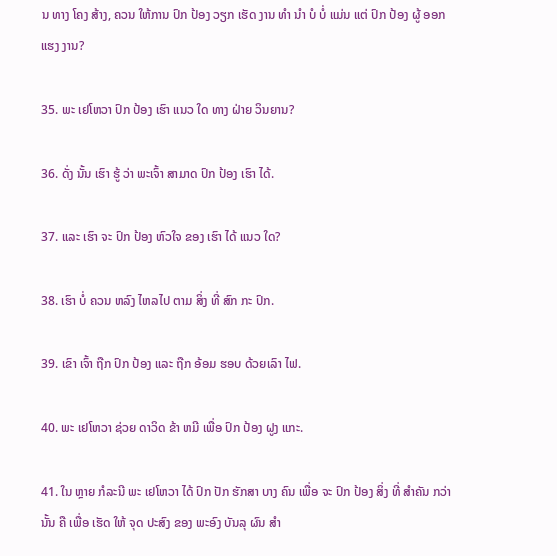ນ ທາງ ໂຄງ ສ້າງ, ຄວນ ໃຫ້ການ ປົກ ປ້ອງ ວຽກ ເຮັດ ງານ ທໍາ ນໍາ ບໍ ບໍ່ ແມ່ນ ແຕ່ ປົກ ປ້ອງ ຜູ້ ອອກ ແຮງ ງານ?

35. ພະ ເຢໂຫວາ ປົກ ປ້ອງ ເຮົາ ແນວ ໃດ ທາງ ຝ່າຍ ວິນຍານ?

36. ດັ່ງ ນັ້ນ ເຮົາ ຮູ້ ວ່າ ພະເຈົ້າ ສາມາດ ປົກ ປ້ອງ ເຮົາ ໄດ້.

37. ແລະ ເຮົາ ຈະ ປົກ ປ້ອງ ຫົວໃຈ ຂອງ ເຮົາ ໄດ້ ແນວ ໃດ?

38. ເຮົາ ບໍ່ ຄວນ ຫລົງ ໄຫລໄປ ຕາມ ສິ່ງ ທີ່ ສົກ ກະ ປົກ.

39. ເຂົາ ເຈົ້າ ຖືກ ປົກ ປ້ອງ ແລະ ຖືກ ອ້ອມ ຮອບ ດ້ວຍເລົາ ໄຟ.

40. ພະ ເຢໂຫວາ ຊ່ວຍ ດາວິດ ຂ້າ ຫມີ ເພື່ອ ປົກ ປ້ອງ ຝູງ ແກະ.

41. ໃນ ຫຼາຍ ກໍລະນີ ພະ ເຢໂຫວາ ໄດ້ ປົກ ປັກ ຮັກສາ ບາງ ຄົນ ເພື່ອ ຈະ ປົກ ປ້ອງ ສິ່ງ ທີ່ ສໍາຄັນ ກວ່າ ນັ້ນ ຄື ເພື່ອ ເຮັດ ໃຫ້ ຈຸດ ປະສົງ ຂອງ ພະອົງ ບັນລຸ ຜົນ ສໍາ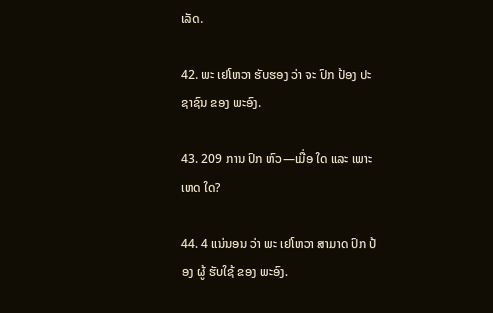ເລັດ.

42. ພະ ເຢໂຫວາ ຮັບຮອງ ວ່າ ຈະ ປົກ ປ້ອງ ປະຊາຊົນ ຂອງ ພະອົງ.

43. 209 ການ ປົກ ຫົວ—ເມື່ອ ໃດ ແລະ ເພາະ ເຫດ ໃດ?

44. 4 ແນ່ນອນ ວ່າ ພະ ເຢໂຫວາ ສາມາດ ປົກ ປ້ອງ ຜູ້ ຮັບໃຊ້ ຂອງ ພະອົງ.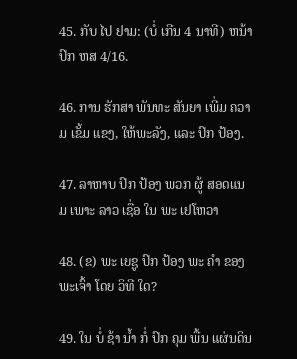45. ກັບ ໄປ ຢາມ: (ບໍ່ ເກີນ 4 ນາທີ) ຫນ້າ ປົກ ຫສ 4/16.

46. ການ ຮັກສາ ພັນທະ ສັນຍາ ເພີ່ມ ຄວາມ ເຂັ້ມ ແຂງ, ໃຫ້ພະລັງ, ແລະ ປົກ ປ້ອງ.

47. ລາຫາບ ປົກ ປ້ອງ ພວກ ຜູ້ ສອດແນມ ເພາະ ລາວ ເຊື່ອ ໃນ ພະ ເຢໂຫວາ

48. (ຂ) ພະ ເຍຊູ ປົກ ປ້ອງ ພະ ຄໍາ ຂອງ ພະເຈົ້າ ໂດຍ ວິທີ ໃດ?

49. ໃນ ບໍ່ ຊ້າ ນໍ້າ ກໍ່ ປົກ ຄຸມ ພື້ນ ແຜ່ນດິນ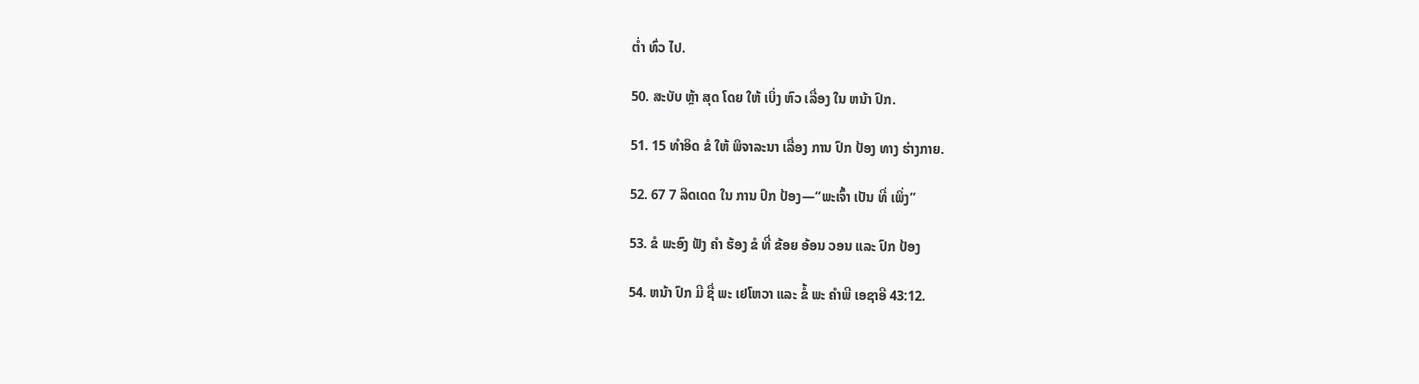ຕໍ່າ ທົ່ວ ໄປ.

50. ສະບັບ ຫຼ້າ ສຸດ ໂດຍ ໃຫ້ ເບິ່ງ ຫົວ ເລື່ອງ ໃນ ຫນ້າ ປົກ.

51. 15 ທໍາອິດ ຂໍ ໃຫ້ ພິຈາລະນາ ເລື່ອງ ການ ປົກ ປ້ອງ ທາງ ຮ່າງກາຍ.

52. 67 7 ລິດເດດ ໃນ ການ ປົກ ປ້ອງ—“ພະເຈົ້າ ເປັນ ທີ່ ເພິ່ງ”

53. ຂໍ ພະອົງ ຟັງ ຄໍາ ຮ້ອງ ຂໍ ທີ່ ຂ້ອຍ ອ້ອນ ວອນ ແລະ ປົກ ປ້ອງ

54. ຫນ້າ ປົກ ມີ ຊື່ ພະ ເຢໂຫວາ ແລະ ຂໍ້ ພະ ຄໍາພີ ເອຊາອີ 43:12.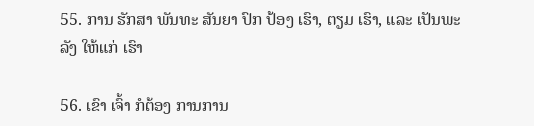55. ການ ຮັກສາ ພັນທະ ສັນຍາ ປົກ ປ້ອງ ເຮົາ, ຕຽມ ເຮົາ, ແລະ ເປັນພະລັງ ໃຫ້ແກ່ ເຮົາ

56. ເຂົາ ເຈົ້າ ກໍຕ້ອງ ການການ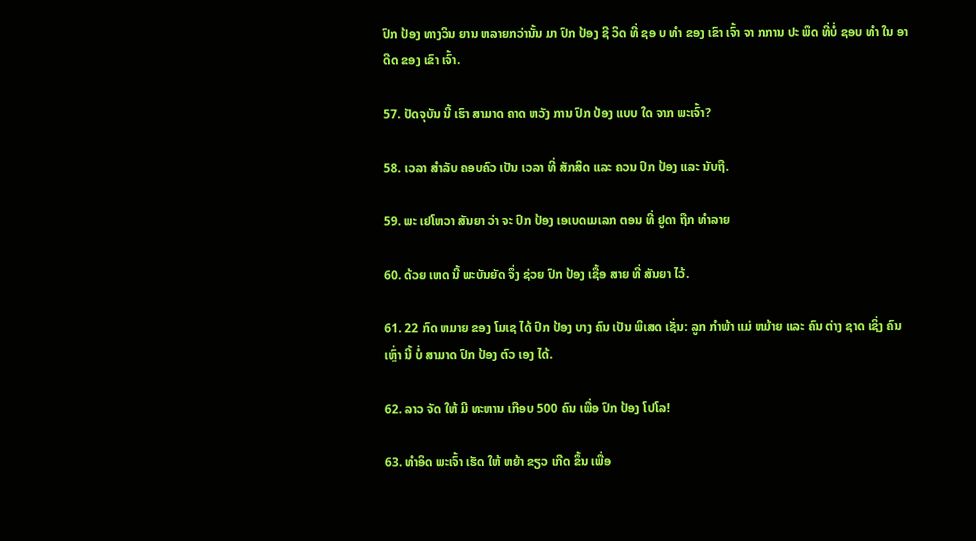ປົກ ປ້ອງ ທາງວິນ ຍານ ຫລາຍກວ່ານັ້ນ ມາ ປົກ ປ້ອງ ຊີ ວິດ ທີ່ ຊອ ບ ທໍາ ຂອງ ເຂົາ ເຈົ້າ ຈາ ກການ ປະ ພຶດ ທີ່ບໍ່ ຊອບ ທໍາ ໃນ ອາ ດີດ ຂອງ ເຂົາ ເຈົ້າ.

57. ປັດຈຸບັນ ນີ້ ເຮົາ ສາມາດ ຄາດ ຫວັງ ການ ປົກ ປ້ອງ ແບບ ໃດ ຈາກ ພະເຈົ້າ?

58. ເວລາ ສໍາລັບ ຄອບຄົວ ເປັນ ເວລາ ທີ່ ສັກສິດ ແລະ ຄວນ ປົກ ປ້ອງ ແລະ ນັບຖື.

59. ພະ ເຢໂຫວາ ສັນຍາ ວ່າ ຈະ ປົກ ປ້ອງ ເອເບດເມເລກ ຕອນ ທີ່ ຢູດາ ຖືກ ທໍາລາຍ

60. ດ້ວຍ ເຫດ ນີ້ ພະບັນຍັດ ຈຶ່ງ ຊ່ວຍ ປົກ ປ້ອງ ເຊື້ອ ສາຍ ທີ່ ສັນຍາ ໄວ້.

61. 22 ກົດ ຫມາຍ ຂອງ ໂມເຊ ໄດ້ ປົກ ປ້ອງ ບາງ ຄົນ ເປັນ ພິເສດ ເຊັ່ນ: ລູກ ກໍາພ້າ ແມ່ ຫມ້າຍ ແລະ ຄົນ ຕ່າງ ຊາດ ເຊິ່ງ ຄົນ ເຫຼົ່າ ນີ້ ບໍ່ ສາມາດ ປົກ ປ້ອງ ຕົວ ເອງ ໄດ້.

62. ລາວ ຈັດ ໃຫ້ ມີ ທະຫານ ເກືອບ 500 ຄົນ ເພື່ອ ປົກ ປ້ອງ ໂປໂລ!

63. ທໍາອິດ ພະເຈົ້າ ເຮັດ ໃຫ້ ຫຍ້າ ຂຽວ ເກີດ ຂຶ້ນ ເພື່ອ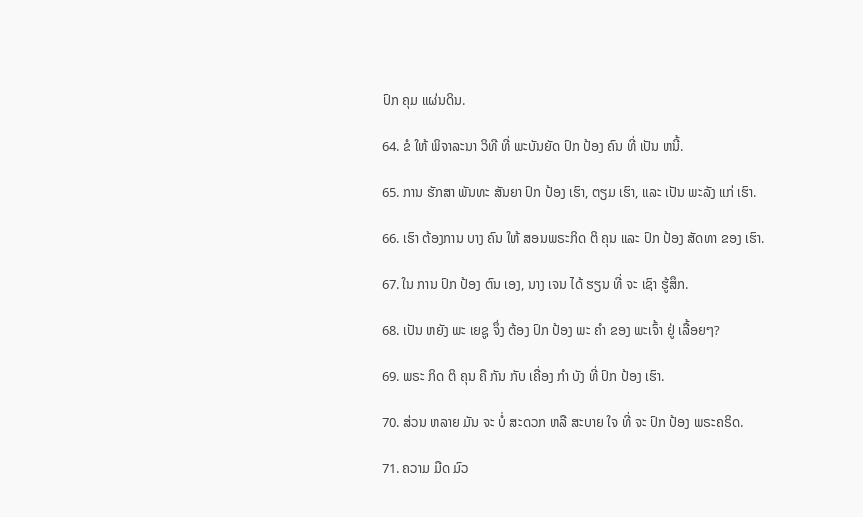ປົກ ຄຸມ ແຜ່ນດິນ.

64. ຂໍ ໃຫ້ ພິຈາລະນາ ວິທີ ທີ່ ພະບັນຍັດ ປົກ ປ້ອງ ຄົນ ທີ່ ເປັນ ຫນີ້.

65. ການ ຮັກສາ ພັນທະ ສັນຍາ ປົກ ປ້ອງ ເຮົາ, ຕຽມ ເຮົາ, ແລະ ເປັນ ພະລັງ ແກ່ ເຮົາ.

66. ເຮົາ ຕ້ອງການ ບາງ ຄົນ ໃຫ້ ສອນພຣະກິດ ຕິ ຄຸນ ແລະ ປົກ ປ້ອງ ສັດທາ ຂອງ ເຮົາ.

67. ໃນ ການ ປົກ ປ້ອງ ຕົນ ເອງ, ນາງ ເຈນ ໄດ້ ຮຽນ ທີ່ ຈະ ເຊົາ ຮູ້ສຶກ.

68. ເປັນ ຫຍັງ ພະ ເຍຊູ ຈຶ່ງ ຕ້ອງ ປົກ ປ້ອງ ພະ ຄໍາ ຂອງ ພະເຈົ້າ ຢູ່ ເລື້ອຍໆ?

69. ພຣະ ກິດ ຕິ ຄຸນ ຄື ກັນ ກັບ ເຄື່ອງ ກໍາ ບັງ ທີ່ ປົກ ປ້ອງ ເຮົາ.

70. ສ່ວນ ຫລາຍ ມັນ ຈະ ບໍ່ ສະດວກ ຫລື ສະບາຍ ໃຈ ທີ່ ຈະ ປົກ ປ້ອງ ພຣະຄຣິດ.

71. ຄວາມ ມືດ ມົວ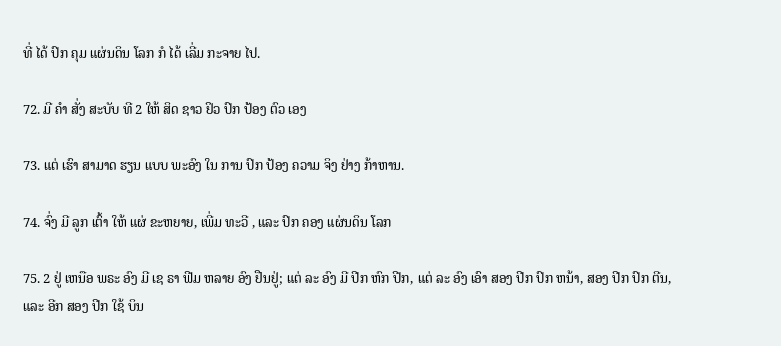ທີ່ ໄດ້ ປົກ ຄຸມ ແຜ່ນດິນ ໂລກ ກໍ ໄດ້ ເລີ່ມ ກະຈາຍ ໄປ.

72. ມີ ຄໍາ ສັ່ງ ສະບັບ ທີ 2 ໃຫ້ ສິດ ຊາວ ຢິວ ປົກ ປ້ອງ ຕົວ ເອງ

73. ແຕ່ ເຮົາ ສາມາດ ຮຽນ ແບບ ພະອົງ ໃນ ການ ປົກ ປ້ອງ ຄວາມ ຈິງ ຢ່າງ ກ້າຫານ.

74. ຈົ່ງ ມີ ລູກ ເຕົ້າ ໃຫ້ ແຜ່ ຂະຫຍາຍ, ເພີ່ມ ທະວີ , ແລະ ປົກ ຄອງ ແຜ່ນດິນ ໂລກ

75. 2 ຢູ່ ເຫນືອ ພຣະ ອົງ ມີ ເຊ ຣາ ຟີມ ຫລາຍ ອົງ ຢືນຢູ່; ແຕ່ ລະ ອົງ ມີ ປີກ ຫົກ ປີກ, ແຕ່ ລະ ອົງ ເອົາ ສອງ ປີກ ປົກ ຫນ້າ, ສອງ ປີກ ປົກ ຕີນ, ແລະ ອີກ ສອງ ປີກ ໃຊ້ ບິນ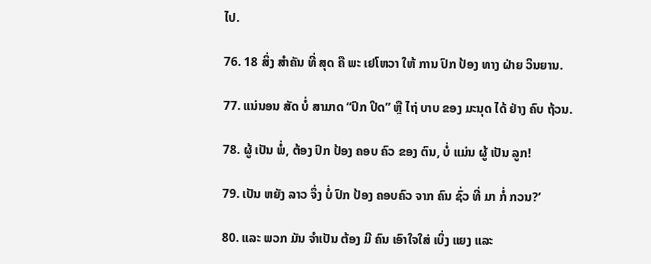ໄປ.

76. 18 ສິ່ງ ສໍາຄັນ ທີ່ ສຸດ ຄື ພະ ເຢໂຫວາ ໃຫ້ ການ ປົກ ປ້ອງ ທາງ ຝ່າຍ ວິນຍານ.

77. ແນ່ນອນ ສັດ ບໍ່ ສາມາດ “ປົກ ປິດ” ຫຼື ໄຖ່ ບາບ ຂອງ ມະນຸດ ໄດ້ ຢ່າງ ຄົບ ຖ້ວນ.

78. ຜູ້ ເປັນ ພໍ່, ຕ້ອງ ປົກ ປ້ອງ ຄອບ ຄົວ ຂອງ ຕົນ, ບໍ່ ແມ່ນ ຜູ້ ເປັນ ລູກ!

79. ເປັນ ຫຍັງ ລາວ ຈຶ່ງ ບໍ່ ປົກ ປ້ອງ ຄອບຄົວ ຈາກ ຄົນ ຊົ່ວ ທີ່ ມາ ກໍ່ ກວນ?’

80. ແລະ ພວກ ມັນ ຈໍາເປັນ ຕ້ອງ ມີ ຄົນ ເອົາໃຈໃສ່ ເບິ່ງ ແຍງ ແລະ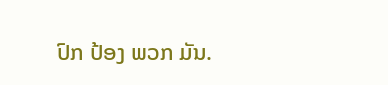ປົກ ປ້ອງ ພວກ ມັນ.